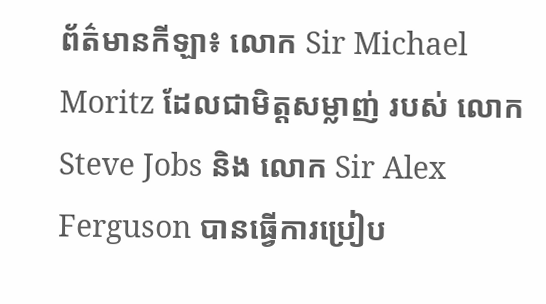ព័ត៌មានកីឡា៖ លោក Sir Michael Moritz ដែលជាមិត្ដសម្លាញ់ របស់ លោក Steve Jobs និង លោក Sir Alex Ferguson បានធ្វើការប្រៀប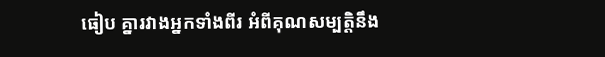ធៀប គ្នារវាងអ្នកទាំងពីរ អំពីគុណសម្បត្ដិនឹង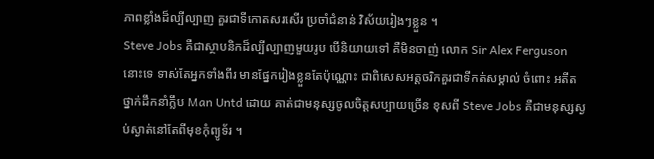ភាពខ្លាំងដ៏ល្បីល្បាញ គួរជាទីកោតសរសើរ ប្រចាំជំនាន់ វិស័យរៀងៗខ្លួន ។
Steve Jobs គឺជាស្ថាបនិកដ៏ល្បីល្បាញមួយរូប បើនិយាយទៅ គឺមិនចាញ់ លោក Sir Alex Ferguson នោះទេ ទាស់តែអ្នកទាំងពីរ មានផ្នែករៀងខ្លួនតែប៉ុណ្ណោះ ជាពិសេសអត្ដចរិកគួរជាទីកត់សម្គាល់ ចំពោះ អតីតថ្នាក់ដឹកនាំក្លឹប Man Untd ដោយ គាត់ជាមនុស្សចូលចិត្ដសប្បាយច្រើន ខុសពី Steve Jobs គឺជាមនុស្សស្ងប់ស្ងាត់នៅតែពីមុខកុំព្យូទ័រ ។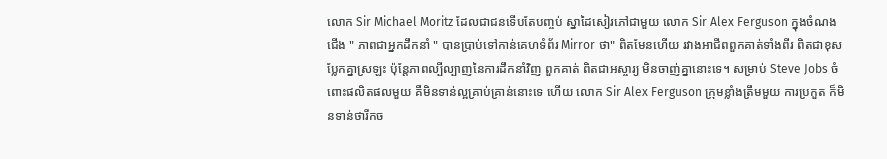លោក Sir Michael Moritz ដែលជាជនទើបតែបញ្ចប់ ស្នាដៃសៀរភៅជាមួយ លោក Sir Alex Ferguson ក្នុងចំណងជើង " ភាពជាអ្នកដឹកនាំ " បានប្រាប់ទៅកាន់គេហទំព័រ Mirror ថា" ពិតមែនហើយ រវាងអាជីពពួកគាត់ទាំងពីរ ពិតជាខុសប្លែកគ្នាស្រឡះ ប៉ុន្ដែភាពល្បីល្បាញនៃការដឹកនាំវិញ ពួកគាត់ ពិតជាអស្ចារ្យ មិនចាញ់គ្នានោះទេ។ សម្រាប់ Steve Jobs ចំពោះផលិតផលមួយ គឺមិនទាន់ល្អគ្រាប់គ្រាន់នោះទេ ហើយ លោក Sir Alex Ferguson ក្រុមខ្លាំងត្រឹមមួយ ការប្រកួត ក៏មិនទាន់ថារីកច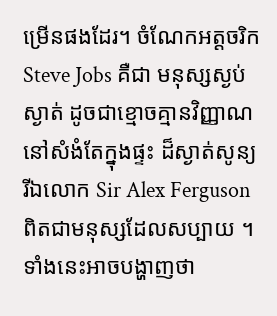ម្រើនផងដែរ។ ចំណែកអត្ដចរិក Steve Jobs គឺជា មនុស្សស្ងប់ស្ងាត់ ដូចជាខ្មោចគ្មានវិញ្ញាណ នៅសំងំតែក្នុងផ្ទះ ដ៏ស្ងាត់សូន្យ រីឯលោក Sir Alex Ferguson ពិតជាមនុស្សដែលសប្បាយ ។ ទាំងនេះអាចបង្ហាញថា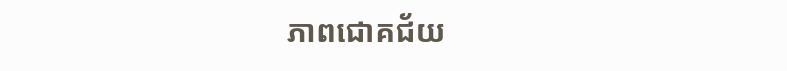ភាពជោគជ័យ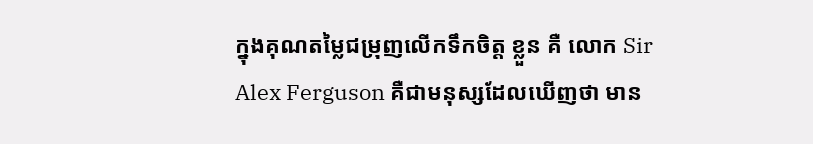ក្នុងគុណតម្លៃជម្រុញលើកទឹកចិត្ដ ខ្លួន គឺ លោក Sir Alex Ferguson គឺជាមនុស្សដែលឃើញថា មាន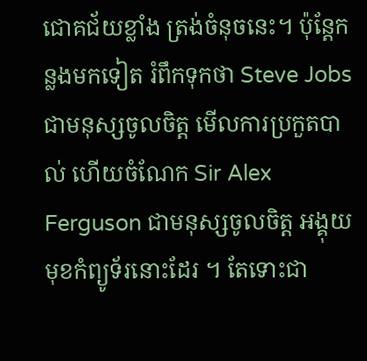ជោគជ័យខ្លាំង ត្រង់ចំនុចនេះ។ ប៉ុន្ដែកន្លងមកទៀត រំពឹកទុកថា Steve Jobs ជាមនុស្សចូលចិត្ដ មើលការប្រកួតបាល់ ហើយចំណែក Sir Alex Ferguson ជាមនុស្សចូលចិត្ដ អង្គុយមុខកំព្យូទ័រនោះដែរ ។ តែទោះជា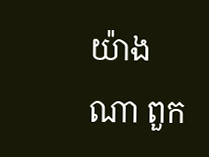យ៉ាងណា ពួក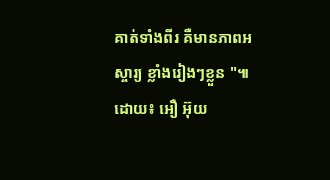គាត់ទាំងពីរ គឺមានភាពអស្ចារ្យ ខ្លាំងរៀងៗខ្លួន "៕
ដោយ៖ អឿ អ៊ុយ